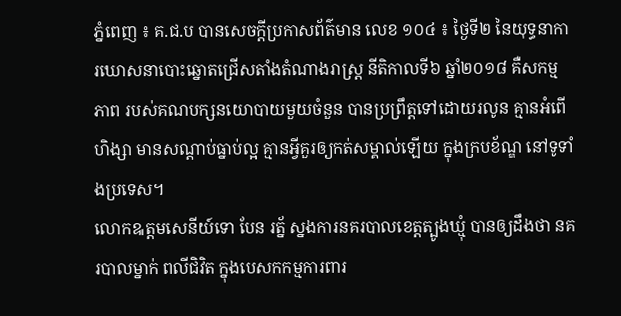ភ្នំពេញ ៖ គ.ជ.ប បានសេចក្ដីប្រកាសព័ត៌មាន លេខ ១០៤ ៖ ថ្ងៃទី២ នៃយុទ្ធនាការឃោសនាបោះឆ្នោតជ្រើសតាំងតំណាងរាស្ត្រ នីតិកាលទី៦ ឆ្នាំ២០១៨ គឺសកម្មភាព របស់គណបក្សនយោបាយមួយចំនួន បានប្រព្រឹត្តទៅដោយរលូន គ្មានអំពើហិង្សា មានសណ្តាប់ធ្នាប់ល្អ គ្មានអ្វីគួរឲ្យកត់សម្គាល់ឡើយ ក្នុងក្របខ័ណ្ឌ នៅទូទាំងប្រទេស។
លោកឩត្តមសេនីយ៍ទោ បែន រត្ន័ ស្នងការនគរបាលខេត្តត្បូងឃ្មុំ បានឲ្យដឹងថា នគរបាលម្នាក់ ពលីជិវិត ក្នុងបេសកកម្មការពារ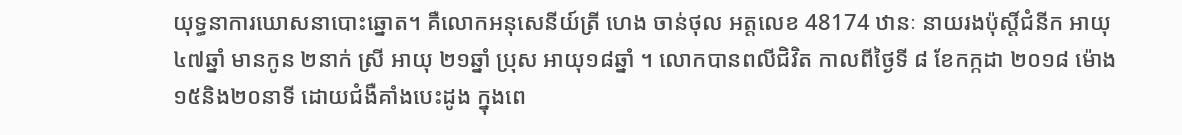យុទ្ធនាការឃោសនាបោះឆ្នោត។ គឺលោកអនុសេនីយ៍ត្រី ហេង ចាន់ថុល អត្តលេខ 48174 ឋានៈ នាយរងប៉ុស្តិ៍ជំនីក អាយុ៤៧ឆ្នាំ មានកូន ២នាក់ ស្រី អាយុ ២១ឆ្នាំ ប្រុស អាយុ១៨ឆ្នាំ ។ លោកបានពលីជិវិត កាលពីថ្ងៃទី ៨ ខែកក្កដា ២០១៨ ម៉ោង ១៥និង២០នាទី ដោយជំងឺគាំងបេះដូង ក្នុងពេ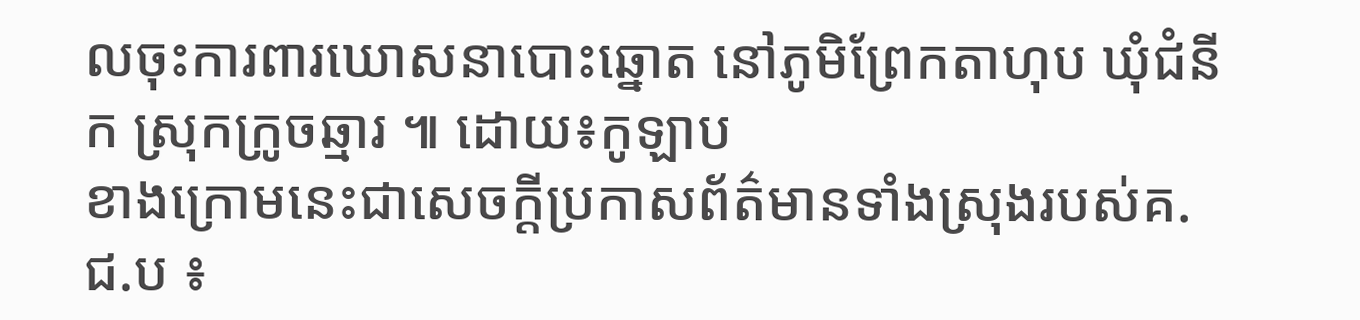លចុះការពារឃោសនាបោះឆ្នោត នៅភូមិព្រែកតាហុប ឃុំជំនីក ស្រុកក្រូចឆ្មារ ៕ ដោយ៖កូឡាប
ខាងក្រោមនេះជាសេចក្ដីប្រកាសព័ត៌មានទាំងស្រុងរបស់គ.ជ.ប ៖